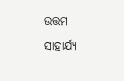ଉତ୍ତମ ସାହାର୍ଯ୍ୟ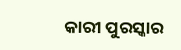କାରୀ ପୁରସ୍କାର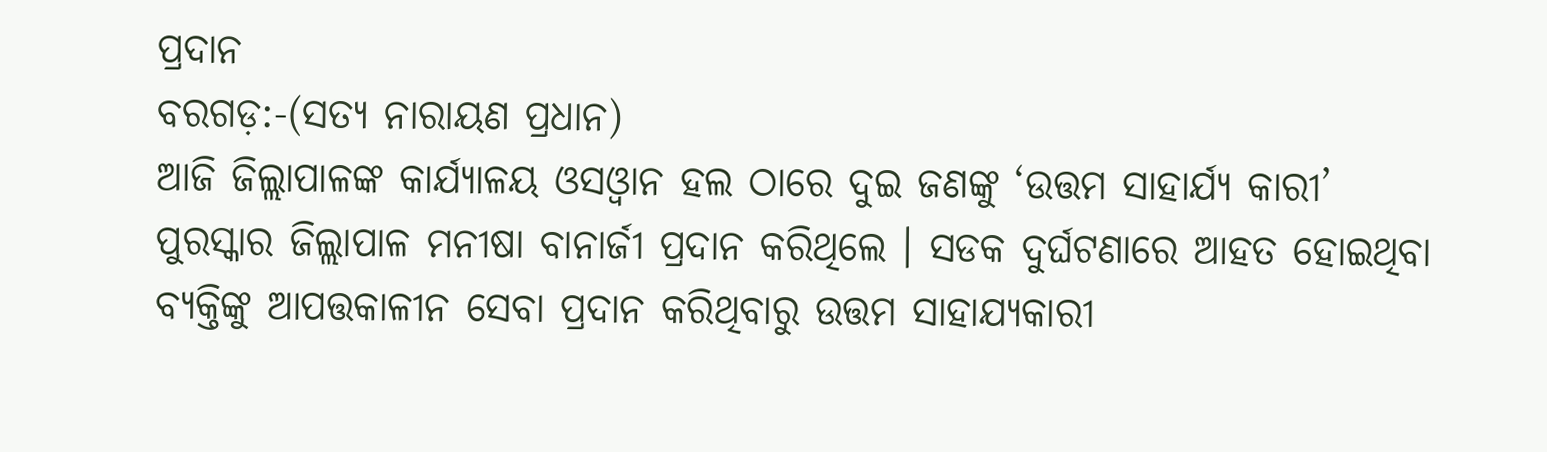ପ୍ରଦାନ
ବରଗଡ଼:-(ସତ୍ୟ ନାରାୟଣ ପ୍ରଧାନ)
ଆଜି ଜିଲ୍ଲାପାଳଙ୍କ କାର୍ଯ୍ୟାଳୟ ଓସଓ୍ବାନ ହଲ ଠାରେ ଦୁଇ ଜଣଙ୍କୁ ‘ଉତ୍ତମ ସାହାର୍ଯ୍ୟ କାରୀ’ ପୁରସ୍କାର ଜିଲ୍ଲାପାଳ ମନୀଷା ବାନାର୍ଜୀ ପ୍ରଦାନ କରିଥିଲେ । ସଡକ ଦୁର୍ଘଟଣାରେ ଆହତ ହୋଇଥିବା ବ୍ୟକ୍ତିଙ୍କୁ ଆପତ୍ତକାଳୀନ ସେବା ପ୍ରଦାନ କରିଥିବାରୁ ଉତ୍ତମ ସାହାଯ୍ୟକାରୀ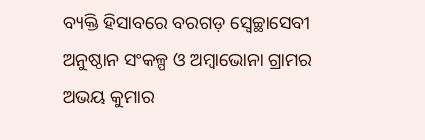ବ୍ୟକ୍ତି ହିସାବରେ ବରଗଡ଼ ସ୍ବେଚ୍ଛାସେବୀ ଅନୁଷ୍ଠାନ ସଂକଳ୍ପ ଓ ଅମ୍ବାଭୋନା ଗ୍ରାମର ଅଭୟ କୁମାର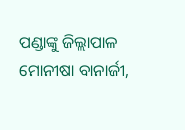ପଣ୍ଡାଙ୍କୁ ଜିଲ୍ଲାପାଳ ମୋନୀଷା ବାନାର୍ଜୀ,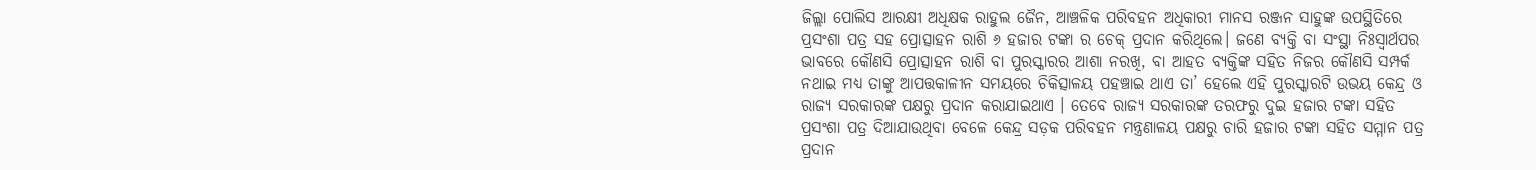ଜିଲ୍ଲା ପୋଲିସ ଆରକ୍ଷୀ ଅଧିକ୍ଷକ ରାହୁଲ ଜୈନ, ଆଞ୍ଚଳିକ ପରିବହନ ଅଧିକାରୀ ମାନସ ରଞ୍ଜନ ସାହୁଙ୍କ ଉପସ୍ଥିତିରେ ପ୍ରସଂଶା ପତ୍ର ସହ ପ୍ରୋତ୍ସାହନ ରାଶି ୬ ହଜାର ଟଙ୍କା ର ଚେକ୍ ପ୍ରଦାନ କରିଥିଲେ। ଜଣେ ବ୍ୟକ୍ତି ବା ସଂସ୍ଥା ନିଃସ୍ୱାର୍ଥପର ଭାବରେ କୌଣସି ପ୍ରୋତ୍ସାହନ ରାଶି ବା ପୁରସ୍କାରର ଆଶା ନରଖି, ବା ଆହତ ବ୍ୟକ୍ତିଙ୍କ ସହିତ ନିଜର କୌଣସି ସମ୍ପର୍କ ନଥାଇ ମଧ୍ୟ ତାଙ୍କୁ ଆପତ୍ତକାଳୀନ ସମୟରେ ଚିକିତ୍ସାଳୟ ପହଞ୍ଚାଇ ଥାଏ ତା’ ହେଲେ ଏହି ପୁରସ୍କାରଟି ଉଭୟ କେନ୍ଦ୍ର ଓ ରାଜ୍ୟ ସରକାରଙ୍କ ପକ୍ଷରୁ ପ୍ରଦାନ କରାଯାଇଥାଏ । ତେବେ ରାଜ୍ୟ ସରକାରଙ୍କ ତରଫରୁ ଦୁଇ ହଜାର ଟଙ୍କା ସହିତ ପ୍ରସଂଶା ପତ୍ର ଦିଆଯାଉଥିବା ବେଳେ କେନ୍ଦ୍ର ସଡ଼କ ପରିବହନ ମନ୍ତ୍ରଣାଳୟ ପକ୍ଷରୁ ଚାରି ହଜାର ଟଙ୍କା ସହିତ ସମ୍ମାନ ପତ୍ର ପ୍ରଦାନ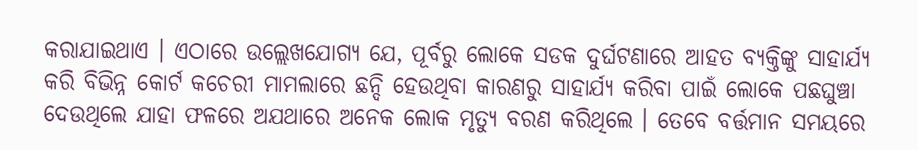କରାଯାଇଥାଏ । ଏଠାରେ ଉଲ୍ଲେଖଯୋଗ୍ୟ ଯେ, ପୂର୍ବରୁ ଲୋକେ ସଡକ ଦୁର୍ଘଟଣାରେ ଆହତ ବ୍ୟକ୍ତିଙ୍କୁ ସାହାର୍ଯ୍ୟ କରି ବିଭିନ୍ନ କୋର୍ଟ କଚେରୀ ମାମଲାରେ ଛନ୍ଦି ହେଉଥିବା କାରଣରୁ ସାହାର୍ଯ୍ୟ କରିବା ପାଇଁ ଲୋକେ ପଛଘୁଞ୍ଚା ଦେଉଥିଲେ ଯାହା ଫଳରେ ଅଯଥାରେ ଅନେକ ଲୋକ ମୃତ୍ୟୁ ବରଣ କରିଥିଲେ । ତେବେ ବର୍ତ୍ତମାନ ସମୟରେ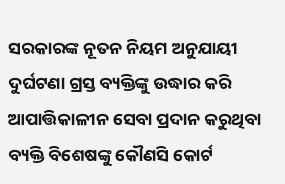ସରକାରଙ୍କ ନୂତନ ନିୟମ ଅନୁଯାୟୀ ଦୁର୍ଘଟଣା ଗ୍ରସ୍ତ ବ୍ୟକ୍ତିଙ୍କୁ ଉଦ୍ଧାର କରି ଆପାତ୍ତିକାଳୀନ ସେବା ପ୍ରଦାନ କରୁଥିବା ବ୍ୟକ୍ତି ବିଶେଷଙ୍କୁ କୌଣସି କୋର୍ଟ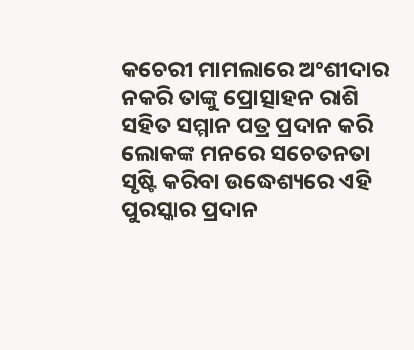କଚେରୀ ମାମଲାରେ ଅଂଶୀଦାର ନକରି ତାଙ୍କୁ ପ୍ରୋତ୍ସାହନ ରାଶି ସହିତ ସମ୍ମାନ ପତ୍ର ପ୍ରଦାନ କରି ଲୋକଙ୍କ ମନରେ ସଚେତନତା ସୃଷ୍ଟି କରିବା ଉଦ୍ଧେଶ୍ୟରେ ଏହି ପୁରସ୍କାର ପ୍ରଦାନ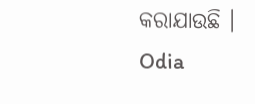କରାଯାଉଛି ।
Odia